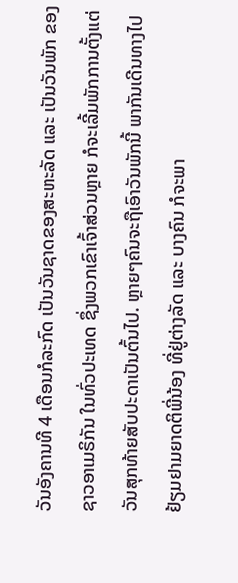ວັນອັງຄານທີ 4 ເດືອນກໍລະກົດ ເປັນວັນຊາດຂອງສະຫະລັດ ແລະ ເປັນວັນພັກ ຂອງ
ຊາວອາເມຣິກັນ ໃນທົ່ວປະເທດ ຊຶ່ງພວກເຂົາເຈົ້າສ່ວນຫຼາຍ ກໍຈະເລີ້ມພັກການຕັ້ງແຕ່
ວັນສຸກທ້າຍສັບປະດາເປັນຕົ້ນໄປ. ຫຼາຍໆຄົນຈະຖືເອົາວັນພັກນີ້ ພາກັນເດີນທາງໄປ
ຢ້ຽມຢາມຍາດຕິພີ່ນ້ອງ ທີ່ຢູ່ຕ່າງລັດ ແລະ ບາງຄົນ ກໍຈະພາ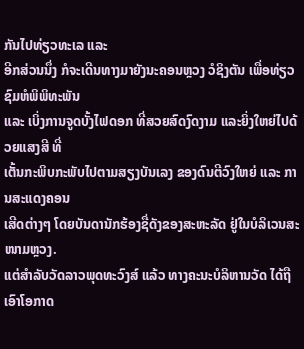ກັນໄປທ່ຽວທະເລ ແລະ
ອີກສ່ວນນຶ່ງ ກໍຈະເດີນທາງມາຍັງນະຄອນຫຼວງ ວໍຊິງຕັນ ເພື່ອທ່ຽວຊົມຫໍພິພິທະພັນ
ແລະ ເບິ່ງການຈູດບັ້ງໄຟດອກ ທີ່ສວຍສົດງົດງາມ ແລະຍິ່ງໃຫຍ່ໄປດ້ວຍແສງສີ ທີ່
ເຕັ້ນກະພິບກະພັບໄປຕາມສຽງບັນເລງ ຂອງດົນຕີວົງໃຫຍ່ ແລະ ການສະແດງຄອນ
ເສີດຕ່າງໆ ໂດຍບັນດານັກຮ້ອງຊື່ດັງຂອງສະຫະລັດ ຢູ່ໃນບໍລິເວນສະໜາມຫຼວງ.
ແຕ່ສຳລັບວັດລາວພຸດທະວົງສ໌ ແລ້ວ ທາງຄະນະບໍລິຫານວັດ ໄດ້ຖືເອົາໂອກາດ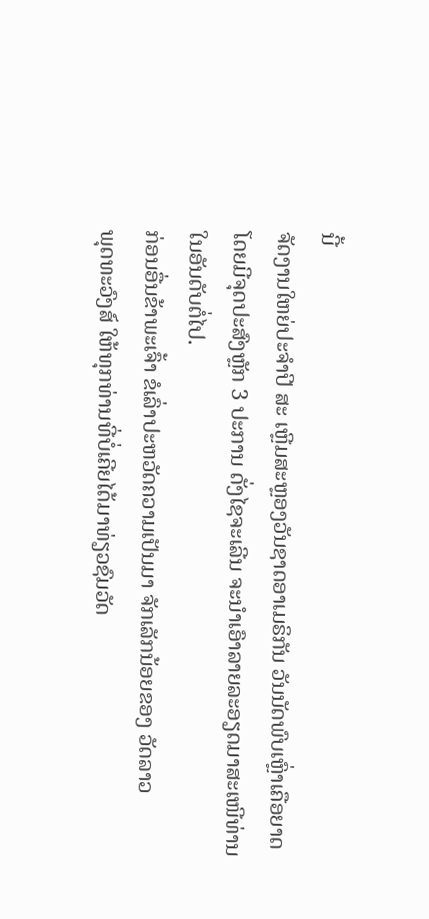ນີ້
ຈັດງານໃຫຍ່ປະຈຳປີ ສະ ເຫຼີມສະຫຼອງວັນຊາດອາເມຣິກັນ ວັນນັດພົບເຫຼົ່າເຄືອຍາດ
ໂດຍມີຈຸດປະສົງຫຼັກ 3 ປະການ ດັ່ງໄຊຈະເລີນ ຈະນຳເອົາລາຍລະອຽດມາສະເໜີທ່ານ
ໃນອັນດັບຕໍ່ໄປ.
ກ່ອນອື່ນຂ້າພະເຈົ້າ ຂໍເລົ່າປະຫວັດຄວາມເປັນມາ ຈັກເລັກນ້ອຍຂອງ ວັດລາວ
ພຸດທະວົງສ໌ ໃຫ້ທຸກທ່ານທີ່ບໍ່ເຄີຍໄດ້ມາທ່ຽວຊົມວັດ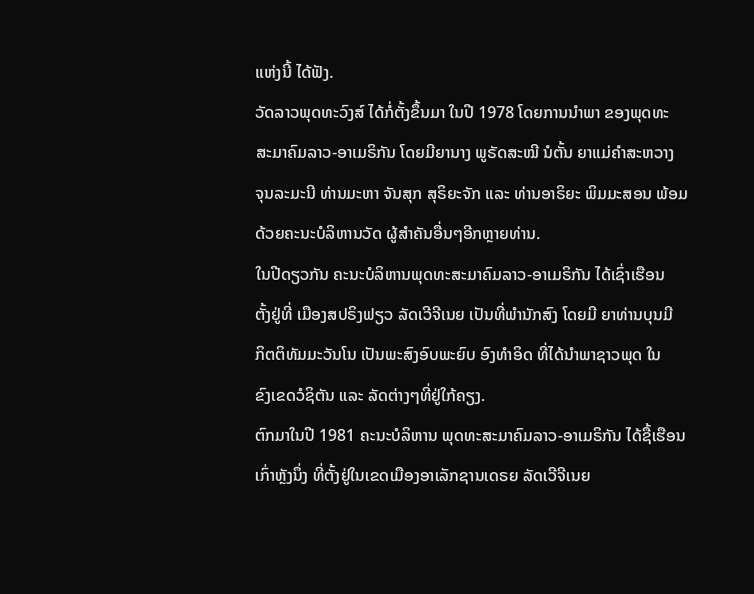ແຫ່ງນີ້ ໄດ້ຟັງ.
ວັດລາວພຸດທະວົງສ໌ ໄດ້ກໍ່ຕັ້ງຂຶ້ນມາ ໃນປີ 1978 ໂດຍການນຳພາ ຂອງພຸດທະ
ສະມາຄົມລາວ-ອາເມຣິກັນ ໂດຍມີຍານາງ ພູຣັດສະໝີ ນໍຕັ້ນ ຍາແມ່ຄຳສະຫວາງ
ຈຸນລະມະນີ ທ່ານມະຫາ ຈັນສຸກ ສຸຣິຍະຈັກ ແລະ ທ່ານອາຣິຍະ ພິມມະສອນ ພ້ອມ
ດ້ວຍຄະນະບໍລິຫານວັດ ຜູ້ສຳຄັນອື່ນໆອີກຫຼາຍທ່ານ.
ໃນປີດຽວກັນ ຄະນະບໍລິຫານພຸດທະສະມາຄົມລາວ-ອາເມຣິກັນ ໄດ້ເຊົ່າເຮືອນ
ຕັ້ງຢູ່ທີ່ ເມືອງສປຣິງຟຽວ ລັດເວີຈີເນຍ ເປັນທີ່ພຳນັກສົງ ໂດຍມີ ຍາທ່ານບຸນມີ
ກິຕຕິທັມມະວັນໂນ ເປັນພະສົງອົບພະຍົບ ອົງທຳອິດ ທີ່ໄດ້ນຳພາຊາວພຸດ ໃນ
ຂົງເຂດວໍຊິຕັນ ແລະ ລັດຕ່າງໆທີ່ຢູ່ໃກ້ຄຽງ.
ຕົກມາໃນປີ 1981 ຄະນະບໍລິຫານ ພຸດທະສະມາຄົມລາວ-ອາເມຣິກັນ ໄດ້ຊື້ເຮືອນ
ເກົ່າຫຼັງນຶ່ງ ທີ່ຕັ້ງຢູ່ໃນເຂດເມືອງອາເລັກຊານເດຣຍ ລັດເວີຈີເນຍ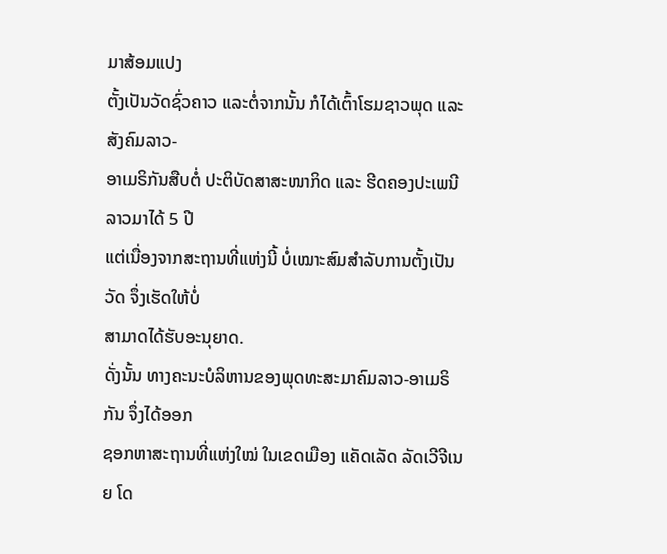ມາສ້ອມແປງ
ຕັ້ງເປັນວັດຊົ່ວຄາວ ແລະຕໍ່ຈາກນັ້ນ ກໍໄດ້ເຕົ້າໂຮມຊາວພຸດ ແລະ ສັງຄົມລາວ-
ອາເມຣິກັນສືບຕໍ່ ປະຕິບັດສາສະໜາກິດ ແລະ ຮີດຄອງປະເພນີລາວມາໄດ້ 5 ປີ
ແຕ່ເນື່ອງຈາກສະຖານທີ່ແຫ່ງນີ້ ບໍ່ເໝາະສົມສຳລັບການຕັ້ງເປັນວັດ ຈຶ່ງເຮັດໃຫ້ບໍ່
ສາມາດໄດ້ຮັບອະນຸຍາດ.
ດັ່ງນັ້ນ ທາງຄະນະບໍລິຫານຂອງພຸດທະສະມາຄົມລາວ-ອາເມຣິກັນ ຈຶ່ງໄດ້ອອກ
ຊອກຫາສະຖານທີ່ແຫ່ງໃໝ່ ໃນເຂດເມືອງ ແຄັດເລັດ ລັດເວີຈີເນຍ ໂດ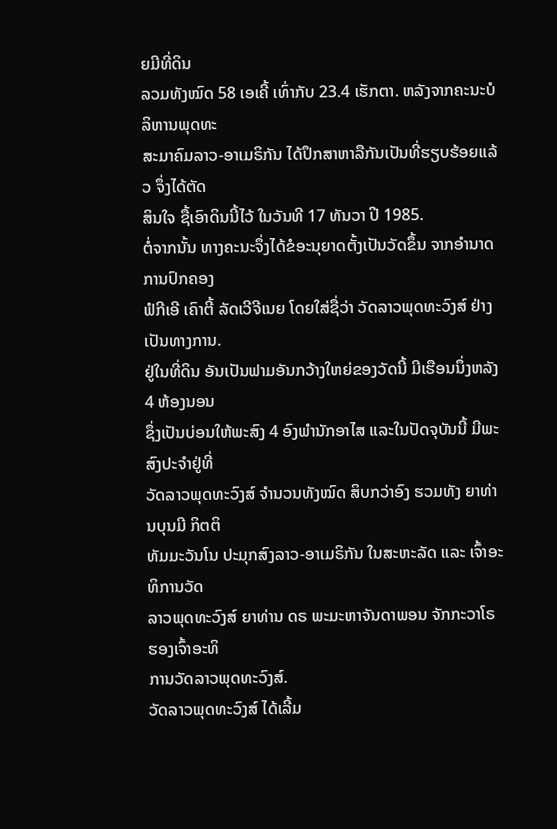ຍມີທີ່ດິນ
ລວມທັງໝົດ 58 ເອເຄີ້ ເທົ່າກັບ 23.4 ເຮັກຕາ. ຫລັງຈາກຄະນະບໍລິຫານພຸດທະ
ສະມາຄົມລາວ-ອາເມຣິກັນ ໄດ້ປຶກສາຫາລືກັນເປັນທີ່ຮຽບຮ້ອຍແລ້ວ ຈຶ່ງໄດ້ຕັດ
ສິນໃຈ ຊື້ເອົາດິນນີ້ໄວ້ ໃນວັນທີ 17 ທັນວາ ປີ 1985.
ຕໍ່ຈາກນັ້ນ ທາງຄະນະຈຶ່ງໄດ້ຂໍອະນຸຍາດຕັ້ງເປັນວັດຂຶ້ນ ຈາກອຳນາດການປົກຄອງ
ຟໍກີເອີ ເຄົາຕີ້ ລັດເວີຈີເນຍ ໂດຍໃສ່ຊື່ວ່າ ວັດລາວພຸດທະວົງສ໌ ຢ່າງເປັນທາງການ.
ຢູ່ໃນທີ່ດິນ ອັນເປັນຟາມອັນກວ້າງໃຫຍ່ຂອງວັດນີ້ ມີເຮືອນນຶ່ງຫລັງ 4 ຫ້ອງນອນ
ຊຶ່ງເປັນບ່ອນໃຫ້ພະສົງ 4 ອົງພໍານັກອາໄສ ແລະໃນປັດຈຸບັນນີ້ ມີພະສົງປະຈຳຢູ່ທີ່
ວັດລາວພຸດທະວົງສ໌ ຈຳນວນທັງໝົດ ສິບກວ່າອົງ ຮວມທັງ ຍາທ່ານບຸນມີ ກິຕຕິ
ທັມມະວັນໂນ ປະມຸກສົງລາວ-ອາເມຣິກັນ ໃນສະຫະລັດ ແລະ ເຈົ້າອະທິການວັດ
ລາວພຸດທະວົງສ໌ ຍາທ່ານ ດຣ ພະມະຫາຈັນດາພອນ ຈັກກະວາໂຣ ຮອງເຈົ້າອະທິ
ການວັດລາວພຸດທະວົງສ໌.
ວັດລາວພຸດທະວົງສ໌ ໄດ້ເລີ້ມ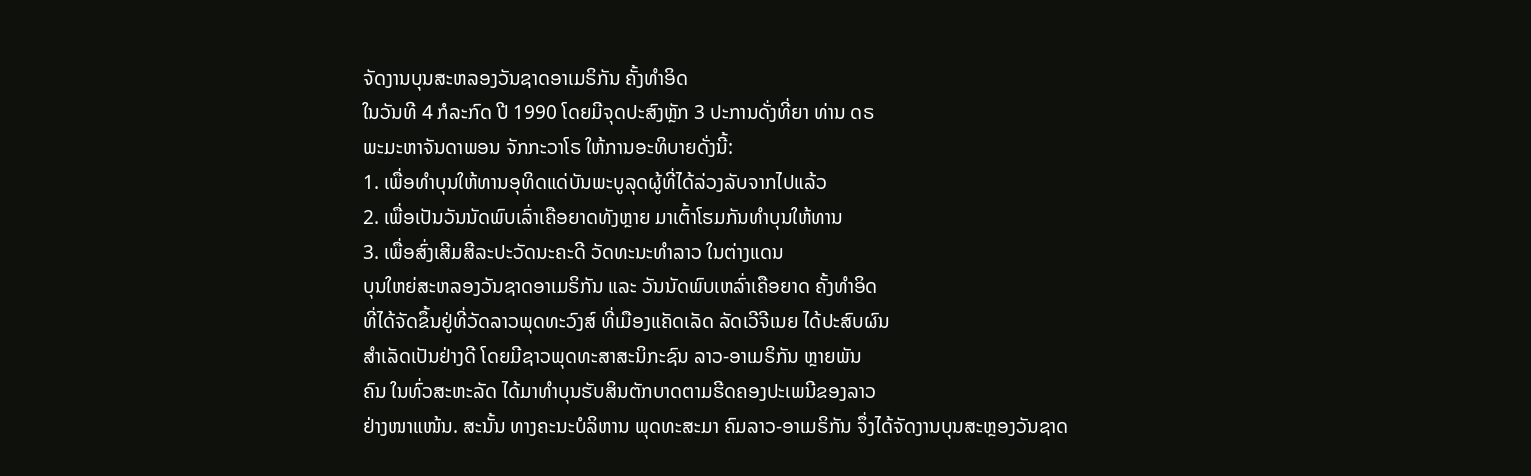ຈັດງານບຸນສະຫລອງວັນຊາດອາເມຣິກັນ ຄັ້ງທຳອິດ
ໃນວັນທີ 4 ກໍລະກົດ ປີ 1990 ໂດຍມີຈຸດປະສົງຫຼັກ 3 ປະການດັ່ງທີ່ຍາ ທ່ານ ດຣ
ພະມະຫາຈັນດາພອນ ຈັກກະວາໂຣ ໃຫ້ການອະທິບາຍດັ່ງນີ້:
1. ເພື່ອທຳບຸນໃຫ້ທານອຸທິດແດ່ບັນພະບູລຸດຜູ້ທີ່ໄດ້ລ່ວງລັບຈາກໄປແລ້ວ
2. ເພື່ອເປັນວັນນັດພົບເລົ່າເຄືອຍາດທັງຫຼາຍ ມາເຕົ້າໂຮມກັນທຳບຸນໃຫ້ທານ
3. ເພື່ອສົ່ງເສີມສີລະປະວັດນະຄະດີ ວັດທະນະທຳລາວ ໃນຕ່າງແດນ
ບຸນໃຫຍ່ສະຫລອງວັນຊາດອາເມຣິກັນ ແລະ ວັນນັດພົບເຫລົ່າເຄືອຍາດ ຄັ້ງທຳອິດ
ທີ່ໄດ້ຈັດຂຶ້ນຢູ່ທີ່ວັດລາວພຸດທະວົງສ໌ ທີ່ເມືອງແຄັດເລັດ ລັດເວີຈີເນຍ ໄດ້ປະສົບຜົນ
ສຳເລັດເປັນຢ່າງດີ ໂດຍມີຊາວພຸດທະສາສະນິກະຊົນ ລາວ-ອາເມຣິກັນ ຫຼາຍພັນ
ຄົນ ໃນທົ່ວສະຫະລັດ ໄດ້ມາທຳບຸນຮັບສິນຕັກບາດຕາມຮີດຄອງປະເພນີຂອງລາວ
ຢ່າງໜາແໜ້ນ. ສະນັ້ນ ທາງຄະນະບໍລິຫານ ພຸດທະສະມາ ຄົມລາວ-ອາເມຣິກັນ ຈຶ່ງໄດ້ຈັດງານບຸນສະຫຼອງວັນຊາດ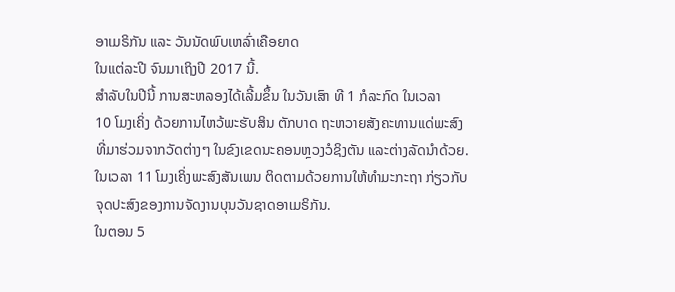ອາເມຣິກັນ ແລະ ວັນນັດພົບເຫລົ່າເຄືອຍາດ
ໃນແຕ່ລະປີ ຈົນມາເຖິງປີ 2017 ນີ້.
ສຳລັບໃນປີນີ້ ການສະຫລອງໄດ້ເລີ້ມຂຶ້ນ ໃນວັນເສົາ ທີ 1 ກໍລະກົດ ໃນເວລາ
10 ໂມງເຄິ່ງ ດ້ວຍການໄຫວ້ພະຮັບສິນ ຕັກບາດ ຖະຫວາຍສັງຄະທານແດ່ພະສົງ
ທີ່ມາຮ່ວມຈາກວັດຕ່າງໆ ໃນຂົງເຂດນະຄອນຫຼວງວໍຊິງຕັນ ແລະຕ່າງລັດນຳດ້ວຍ.
ໃນເວລາ 11 ໂມງເຄິ່ງພະສົງສັນເພນ ຕິດຕາມດ້ວຍການໃຫ້ທຳມະກະຖາ ກ່ຽວກັບ
ຈຸດປະສົງຂອງການຈັດງານບຸນວັນຊາດອາເມຣິກັນ.
ໃນຕອນ 5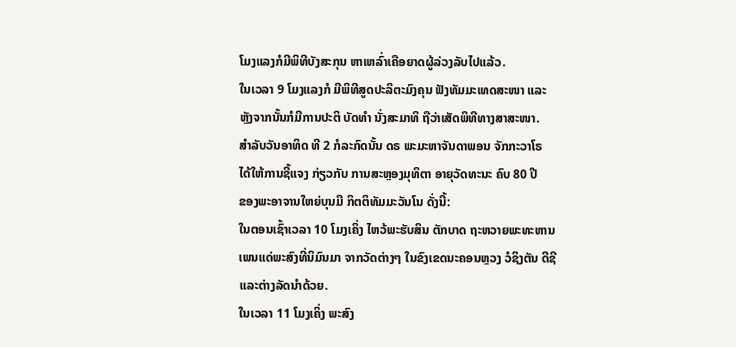ໂມງແລງກໍມີພິທີບັງສະກຸນ ຫາເຫລົ່າເຄືອຍາດຜູ້ລ່ວງລັບໄປແລ້ວ.
ໃນເວລາ 9 ໂມງແລງກໍ ມີພິທີສູດປະລິຕະມົງຄຸນ ຟັງທັມມະເທດສະໜາ ແລະ
ຫຼັງຈາກນັ້ນກໍມີການປະຕິ ບັດທຳ ນັ່ງສະມາທິ ຖືວ່າເສັດພິທີທາງສາສະໜາ.
ສຳລັບວັນອາທິດ ທີ 2 ກໍລະກົດນັ້ນ ດຣ ພະມະຫາຈັນດາພອນ ຈັກກະວາໂຣ
ໄດ້ໃຫ້ການຊີ້ແຈງ ກ່ຽວກັບ ການສະຫຼອງມຸທິຕາ ອາຍຸວັດທະນະ ຄົບ 80 ປີ
ຂອງພະອາຈານໃຫຍ່ບຸນມີ ກິຕຕິທັມມະວັນໂນ ດັ່ງນີ້:
ໃນຕອນເຊົ້າເວລາ 10 ໂມງເຄິ່ງ ໄຫວ້ພະຮັບສິນ ຕັກບາດ ຖະຫວາຍພະທະຫານ
ເພນແດ່ພະສົງທີ່ນິມົນມາ ຈາກວັດຕ່າງໆ ໃນຂົງເຂດນະຄອນຫຼວງ ວໍຊິງຕັນ ດີຊີ
ແລະຕ່າງລັດນຳດ້ວຍ.
ໃນເວລາ 11 ໂມງເຄິ່ງ ພະສົງ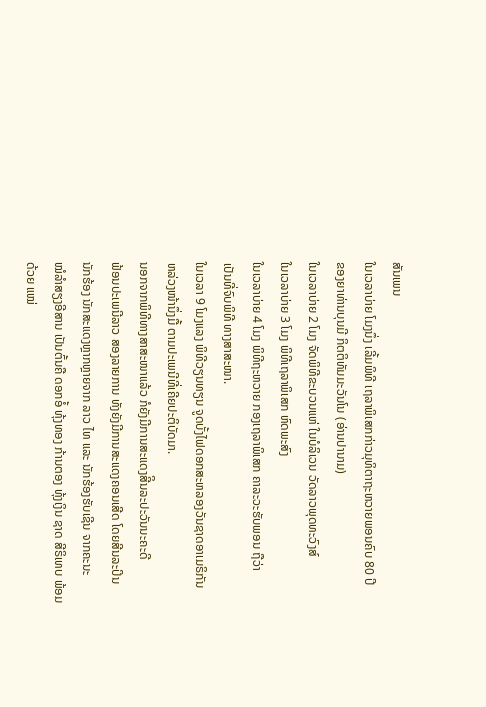ສັນເພນ
ໃນເວລາບ່າຍ ໂມງນຶ່ງ ເລີ້ມພິທີ ເຖລາພິເສກກ່າວມຸທິຕາຖະຫວາຍພອນຄົບ 80 ປີ
ຂອງຍາທ່ານບຸນມີ ກິຕຕິທັມມະວັນໂນ (ອ່ານປານາມ)
ໃນເວລາບ່າຍ 2 ໂມງ ຈັດພິທີຂະບວນແຫ່ ໃນບໍລິເວນ ວັດລາວພຸດທະວົງສ໌
ໃນເວລາບ່າຍ 3 ໂມງ ພິທີເຖລາພິເສກ ຫົດພະສົງ
ໃນເວລາບ່າຍ 4 ໂມງ ພິທີຖະຫວາຍ ກອງເຖລາພິເສກ ຄາລະວະຮັບພອນ ຖືວ່າ
ເປັນທີ່ຈົບພິທີ ທາງສາສະໜາ.
ໃນເວລາ 9 ໂມງແລງ ພິທີວຽນທຽນ ຈູດບັ້ງໄຟດອກສະຫລອງວັນຊາດອາເມຣິກັນ
ຫລ່ວງໜ້ານຶ່ງມື້ ຕາມປະເພນີທີ່ເຄີຍປະຕິບັດມາ.
ນອກຈາກພິທີທາງສາສະໜາແລ້ວ ກໍຍັງມີການສະແດງສີິນລະປະວັນນະຄະດີ
ຟ້ອນປະເພນີລາວ ສອງລາຍການ ທັງຍັງມີການສະແດງຄອນເສີດ ໂດຍສີນລະປິນ
ນັກຮ້ອງ ນັກສະແດງຫຼາກຫຼາຍຈາກ ລາວ ໄທ ແລະ ນັກຮ້ອງຮັບເຊີນ ຈາກຄະນະ
ໝໍລຳສຽງອີສານ ເປັນຕົ້ນຄື ດອກອໍ້ ທຸ້ງທອງ ກ້ານຕອງ ທຸ້ງເງິນ ຊາດ ສີຣິເທບ ພ້ອມ
ດ້ວຍ ແໝ່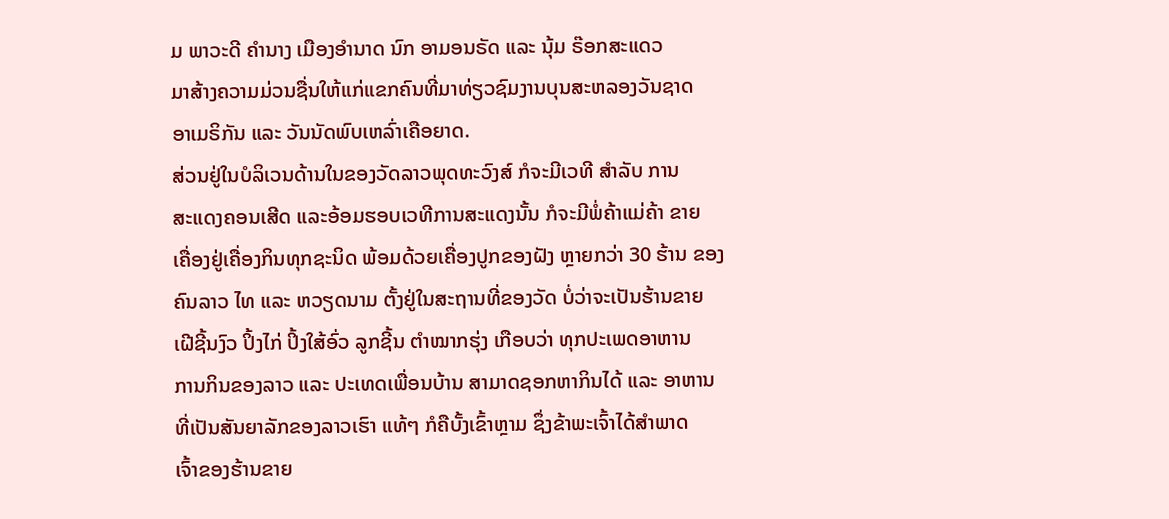ມ ພາວະດີ ຄຳນາງ ເມືອງອຳນາດ ນົກ ອາມອນຣັດ ແລະ ນຸ້ມ ຣ໊ອກສະແດວ
ມາສ້າງຄວາມມ່ວນຊື່ນໃຫ້ແກ່ແຂກຄົນທີ່ມາທ່ຽວຊົມງານບຸນສະຫລອງວັນຊາດ
ອາເມຣິກັນ ແລະ ວັນນັດພົບເຫລົ່າເຄືອຍາດ.
ສ່ວນຢູ່ໃນບໍລິເວນດ້ານໃນຂອງວັດລາວພຸດທະວົງສ໌ ກໍຈະມີເວທີ ສຳລັບ ການ
ສະແດງຄອນເສີດ ແລະອ້ອມຮອບເວທີການສະແດງນັ້ນ ກໍຈະມີພໍ່ຄ້າແມ່ຄ້າ ຂາຍ
ເຄື່ອງຢູ່ເຄື່ອງກິນທຸກຊະນິດ ພ້ອມດ້ວຍເຄື່ອງປູກຂອງຝັງ ຫຼາຍກວ່າ 30 ຮ້ານ ຂອງ
ຄົນລາວ ໄທ ແລະ ຫວຽດນາມ ຕັ້ງຢູ່ໃນສະຖານທີ່ຂອງວັດ ບໍ່ວ່າຈະເປັນຮ້ານຂາຍ
ເຝີຊີ້ນງົວ ປິ້ງໄກ່ ປິ້ງໃສ້ອົ່ວ ລູກຊີ້ນ ຕຳໝາກຮຸ່ງ ເກືອບວ່າ ທຸກປະເພດອາຫານ
ການກິນຂອງລາວ ແລະ ປະເທດເພື່ອນບ້ານ ສາມາດຊອກຫາກິນໄດ້ ແລະ ອາຫານ
ທີ່ເປັນສັນຍາລັກຂອງລາວເຮົາ ແທ້ໆ ກໍຄືບັ້ງເຂົ້າຫຼາມ ຊຶ່ງຂ້າພະເຈົ້າໄດ້ສຳພາດ
ເຈົ້າຂອງຮ້ານຂາຍ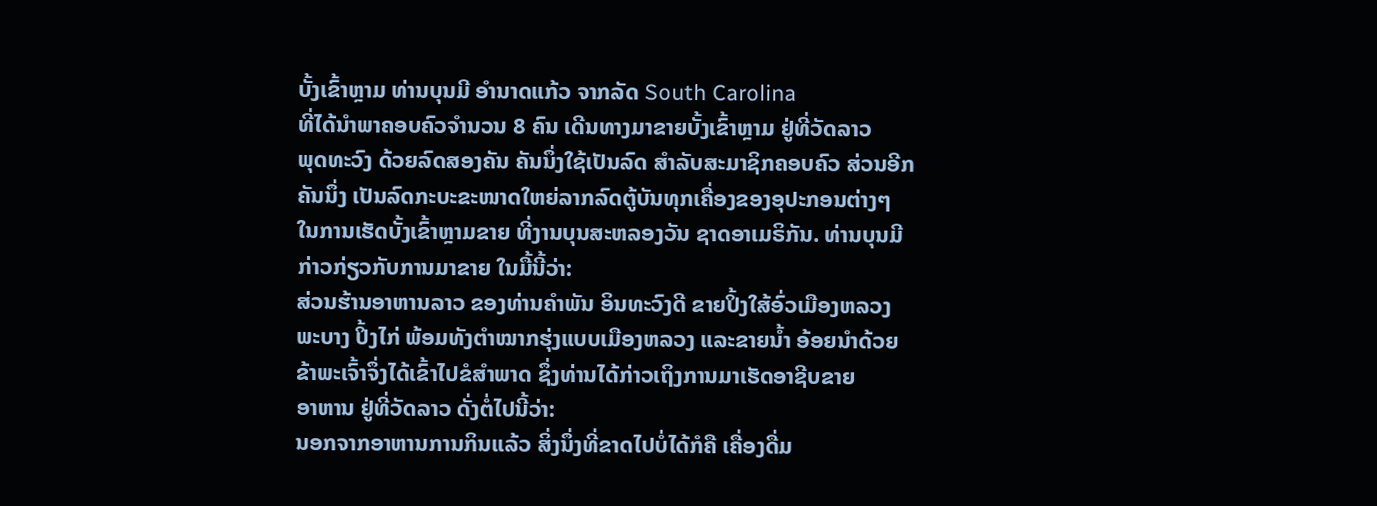ບັ້ງເຂົ້າຫຼາມ ທ່ານບຸນມີ ອຳນາດແກ້ວ ຈາກລັດ South Carolina
ທີ່ໄດ້ນຳພາຄອບຄົວຈຳນວນ 8 ຄົນ ເດີນທາງມາຂາຍບັ້ງເຂົ້າຫຼາມ ຢູ່ທີ່ວັດລາວ
ພຸດທະວົງ ດ້ວຍລົດສອງຄັນ ຄັນນຶ່ງໃຊ້ເປັນລົດ ສຳລັບສະມາຊິກຄອບຄົວ ສ່ວນອີກ
ຄັນນຶ່ງ ເປັນລົດກະບະຂະໜາດໃຫຍ່ລາກລົດຕູ້ບັນທຸກເຄື່ອງຂອງອຸປະກອນຕ່າງໆ
ໃນການເຮັດບັ້ງເຂົ້າຫຼາມຂາຍ ທີ່ງານບຸນສະຫລອງວັນ ຊາດອາເມຣິກັນ. ທ່ານບຸນມີ
ກ່າວກ່ຽວກັບການມາຂາຍ ໃນມື້ນີ້ວ່າ:
ສ່ວນຮ້ານອາຫານລາວ ຂອງທ່ານຄຳພັນ ອິນທະວົງດີ ຂາຍປິ້ງໃສ້ອົ່ວເມືອງຫລວງ
ພະບາງ ປິ້ງໄກ່ ພ້ອມທັງຕຳໝາກຮຸ່ງແບບເມືອງຫລວງ ແລະຂາຍນ້ຳ ອ້ອຍນຳດ້ວຍ
ຂ້າພະເຈົ້າຈຶ່ງໄດ້ເຂົ້າໄປຂໍສຳພາດ ຊຶ່ງທ່ານໄດ້ກ່າວເຖິງການມາເຮັດອາຊີບຂາຍ
ອາຫານ ຢູ່ທີ່ວັດລາວ ດັ່ງຕໍ່ໄປນີ້ວ່າ:
ນອກຈາກອາຫານການກິນແລ້ວ ສິ່ງນຶ່ງທີ່ຂາດໄປບໍ່ໄດ້ກໍຄື ເຄື່ອງດື່ມ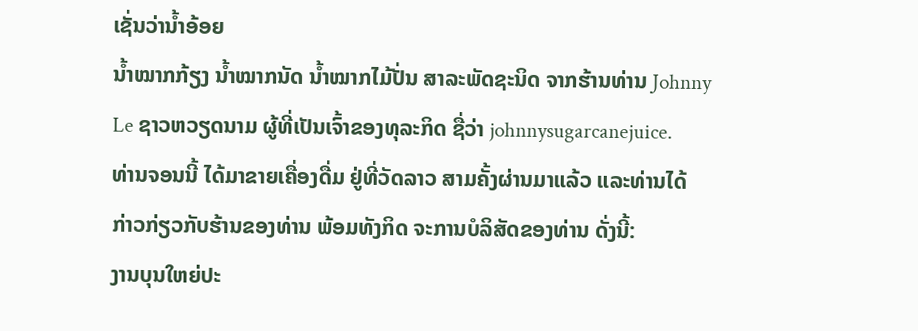ເຊັ່ນວ່ານ້ຳອ້ອຍ
ນ້ຳໝາກກ້ຽງ ນ້ຳໝາກນັດ ນ້ຳໝາກໄມ້ປັ່ນ ສາລະພັດຊະນິດ ຈາກຮ້ານທ່ານ Johnny
Le ຊາວຫວຽດນາມ ຜູ້ທີ່ເປັນເຈົ້າຂອງທຸລະກິດ ຊື່ວ່າ johnnysugarcanejuice.
ທ່ານຈອນນີ້ ໄດ້ມາຂາຍເຄື່ອງດື່ມ ຢູ່ທີ່ວັດລາວ ສາມຄັ້ງຜ່ານມາແລ້ວ ແລະທ່ານໄດ້
ກ່າວກ່ຽວກັບຮ້ານຂອງທ່ານ ພ້ອມທັງກິດ ຈະການບໍລິສັດຂອງທ່ານ ດັ່ງນີ້:
ງານບຸນໃຫຍ່ປະ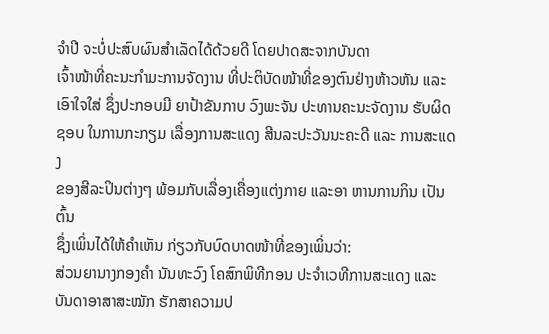ຈຳປີ ຈະບໍ່ປະສົບຜົນສຳເລັດໄດ້ດ້ວຍດີ ໂດຍປາດສະຈາກບັນດາ
ເຈົ້າໜ້າທີ່ຄະນະກຳມະການຈັດງານ ທີ່ປະຕິບັດໜ້າທີ່ຂອງຕົນຢ່າງຫ້າວຫັນ ແລະ
ເອົາໃຈໃສ່ ຊຶ່ງປະກອບມີ ຍາປ້າຂັນກາບ ວົງພະຈັນ ປະທານຄະນະຈັດງານ ຮັບຜິດ
ຊອບ ໃນການກະກຽມ ເລື່ອງການສະແດງ ສີນລະປະວັນນະຄະດີ ແລະ ການສະແດງ
ຂອງສີລະປິນຕ່າງໆ ພ້ອມກັບເລື່ອງເຄື່ອງແຕ່ງກາຍ ແລະອາ ຫານການກິນ ເປັນຕົ້ນ
ຊຶ່ງເພິ່ນໄດ້ໃຫ້ຄຳເຫັນ ກ່ຽວກັບບົດບາດໜ້າທີ່ຂອງເພິ່ນວ່າ:
ສ່ວນຍານາງກອງຄຳ ນັນທະວົງ ໂຄສົກພິທີກອນ ປະຈຳເວທີການສະແດງ ແລະ
ບັນດາອາສາສະໝັກ ຮັກສາຄວາມປ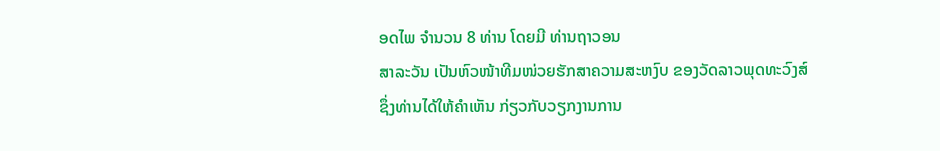ອດໄພ ຈຳນວນ 8 ທ່ານ ໂດຍມີ ທ່ານຖາວອນ
ສາລະວັນ ເປັນຫົວໜ້າທີມໜ່ວຍຮັກສາຄວາມສະຫງົບ ຂອງວັດລາວພຸດທະວົງສ໌
ຊຶ່ງທ່ານໄດ້ໃຫ້ຄຳເຫັນ ກ່ຽວກັບວຽກງານການ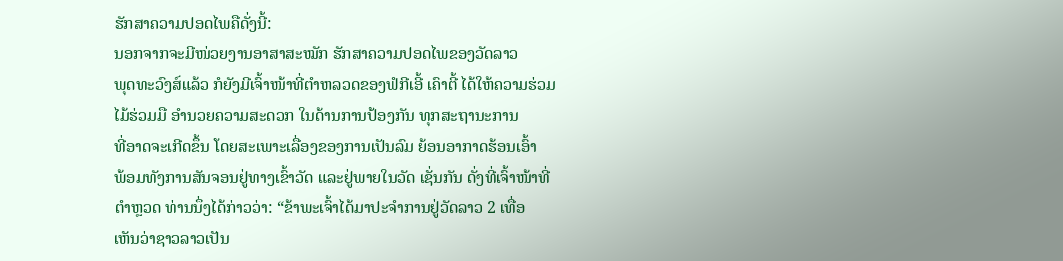ຮັກສາຄວາມປອດໄພຄືດັ່ງນີ້:
ນອກຈາກຈະມີໜ່ວຍງານອາສາສະໝັກ ຮັກສາຄວາມປອດໄພຂອງວັດລາວ
ພຸດທະວົງສ໌ແລ້ວ ກໍຍັງມີເຈົ້າໜ້າທີ່ຕຳຫລວດຂອງຟໍກີເອີ້ ເຄົາຕີ້ ໄດ້ໃຫ້ຄວາມຮ່ວມ
ໄມ້ຮ່ວມມື ອຳນວຍຄວາມສະດວກ ໃນດ້ານການປ້ອງກັນ ທຸກສະຖານະການ
ທີ່ອາດຈະເກີດຂຶ້ນ ໂດຍສະເພາະເລື່ອງຂອງການເປັນລົມ ຍ້ອນອາກາດຮ້ອນເອົ້າ
ພ້ອມທັງການສັນຈອນຢູ່ທາງເຂົ້າວັດ ແລະຢູ່ພາຍໃນວັດ ເຊັ່ນກັນ ດັ່ງທີ່ເຈົ້າໜ້າທີ່
ຕຳຫຼວດ ທ່ານນຶ່ງໄດ້ກ່າວວ່າ: “ຂ້າພະເຈົ້າໄດ້ມາປະຈຳການຢູ່ວັດລາວ 2 ເທື່ອ
ເຫັນວ່າຊາວລາວເປັນ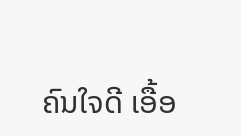ຄົນໃຈດີ ເອື້ອ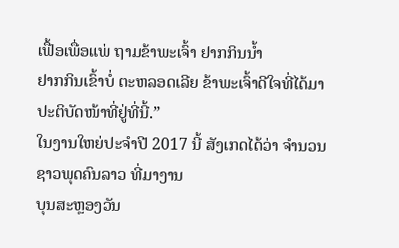ເຟື້ອເພື່ອແພ່ ຖາມຂ້າພະເຈົ້າ ຢາກກິນນ້ຳ
ຢາກກິນເຂົ້າບໍ່ ຕະຫລອດເລີຍ ຂ້າພະເຈົ້າດີໃຈທີ່ໄດ້ມາປະຕິບັດໜ້າທີ່ຢູ່ທີ່ນີ້.”
ໃນງານໃຫຍ່ປະຈຳປີ 2017 ນີ້ ສັງເກດໄດ້ວ່າ ຈຳນວນຊາວພຸດຄົນລາວ ທີ່ມາງານ
ບຸນສະຫຼອງວັນ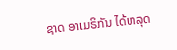ຊາດ ອາເມຣິກັນ ໄດ້ຫລຸດ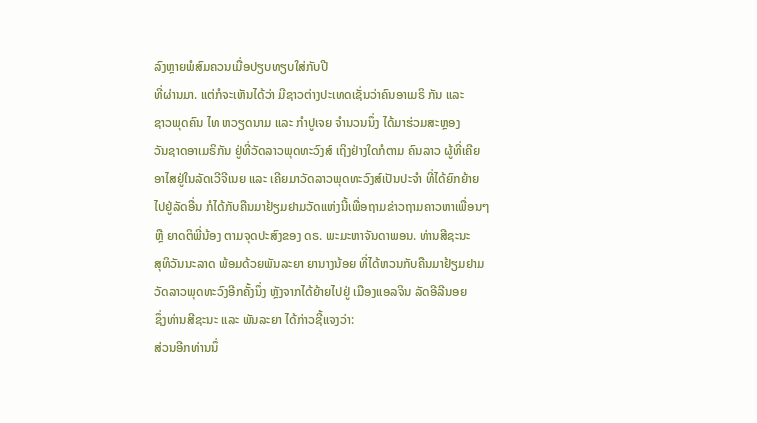ລົງຫຼາຍພໍສົມຄວນເມື່ອປຽບທຽບໃສ່ກັບປີ
ທີ່ຜ່ານມາ. ແຕ່ກໍຈະເຫັນໄດ້ວ່າ ມີຊາວຕ່າງປະເທດເຊັ່ນວ່າຄົນອາເມຣິ ກັນ ແລະ
ຊາວພຸດຄົນ ໄທ ຫວຽດນາມ ແລະ ກຳປູເຈຍ ຈຳນວນນຶ່ງ ໄດ້ມາຮ່ວມສະຫຼອງ
ວັນຊາດອາເມຣິກັນ ຢູ່ທີ່ວັດລາວພຸດທະວົງສ໌ ເຖິງຢ່າງໃດກໍຕາມ ຄົນລາວ ຜູ້ທີ່ເຄີຍ
ອາໄສຢູ່ໃນລັດເວີຈີເນຍ ແລະ ເຄີຍມາວັດລາວພຸດທະວົງສ໌ເປັນປະຈຳ ທີ່ໄດ້ຍົກຍ້າຍ
ໄປຢູ່ລັດອື່ນ ກໍໄດ້ກັບຄືນມາຢ້ຽມຢາມວັດແຫ່ງນີ້ເພື່ອຖາມຂ່າວຖາມຄາວຫາເພື່ອນໆ
ຫຼື ຍາດຕິພີ່ນ້ອງ ຕາມຈຸດປະສົງຂອງ ດຣ. ພະມະຫາຈັນດາພອນ. ທ່ານສີຊະນະ
ສຸທິວັນນະລາດ ພ້ອມດ້ວຍພັນລະຍາ ຍານາງນ້ອຍ ທີ່ໄດ້ຫວນກັບຄືນມາຢ້ຽມຢາມ
ວັດລາວພຸດທະວົງອີກຄັ້ງນຶ່ງ ຫຼັງຈາກໄດ້ຍ້າຍໄປຢູ່ ເມືອງແອລຈິນ ລັດອີລີນອຍ
ຊຶ່ງທ່ານສີຊະນະ ແລະ ພັນລະຍາ ໄດ້ກ່າວຊີ້ແຈງວ່າ:
ສ່ວນອີກທ່ານນຶ່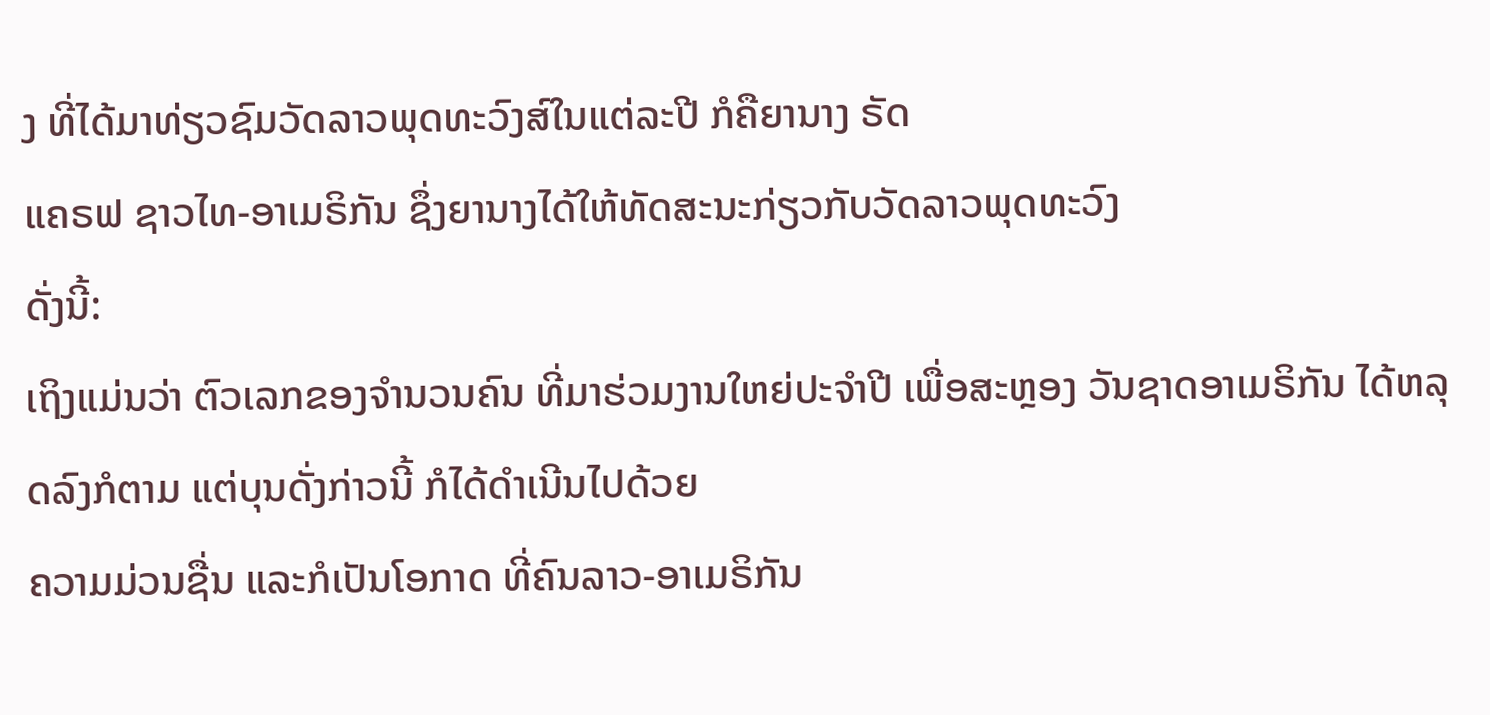ງ ທີ່ໄດ້ມາທ່ຽວຊົມວັດລາວພຸດທະວົງສ໌ໃນແຕ່ລະປີ ກໍຄືຍານາງ ຣັດ
ແຄຣຟ ຊາວໄທ-ອາເມຣິກັນ ຊຶ່ງຍານາງໄດ້ໃຫ້ທັດສະນະກ່ຽວກັບວັດລາວພຸດທະວົງ
ດັ່ງນີ້:
ເຖິງແມ່ນວ່າ ຕົວເລກຂອງຈຳນວນຄົນ ທີ່ມາຮ່ວມງານໃຫຍ່ປະຈຳປີ ເພື່ອສະຫຼອງ ວັນຊາດອາເມຣິກັນ ໄດ້ຫລຸດລົງກໍຕາມ ແຕ່ບຸນດັ່ງກ່າວນີ້ ກໍໄດ້ດຳເນີນໄປດ້ວຍ
ຄວາມມ່ວນຊື່ນ ແລະກໍເປັນໂອກາດ ທີ່ຄົນລາວ-ອາເມຣິກັນ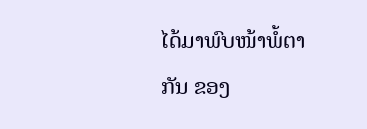ໄດ້ມາພົບໜ້າພໍ້ຕາ
ກັນ ຂອງ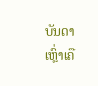ບັນດາເຫຼົ່າເຄື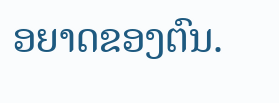ອຍາດຂອງຕົນ.